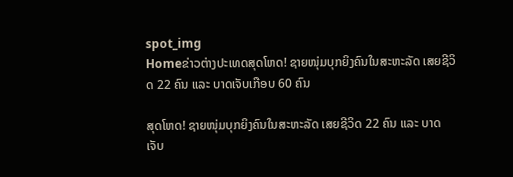spot_img
Homeຂ່າວຕ່າງປະເທດສຸດໂຫດ! ຊາຍໜຸ່ມບຸກຍິງຄົນໃນສະຫະລັດ ເສຍຊີວິດ 22 ຄົນ ແລະ ບາດເຈັບເກືອບ 60 ຄົນ

ສຸດໂຫດ! ຊາຍໜຸ່ມບຸກຍິງຄົນໃນສະຫະລັດ ເສຍຊີວິດ 22 ຄົນ ແລະ ບາດເຈັບ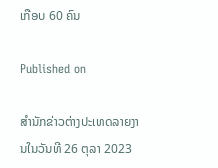ເກືອບ 60 ຄົນ

Published on

ສຳນັກຂ່າວຕ່າງປະເທດລາຍງານໃນວັນທີ 26 ຕຸລາ 2023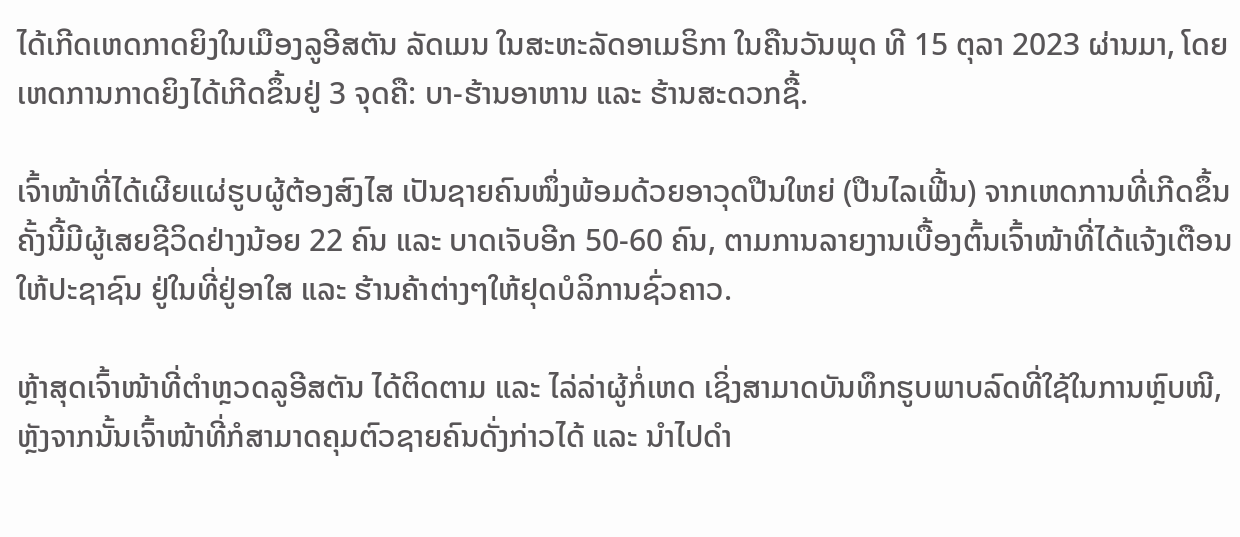ໄດ້ເກີດເຫດກາດຍິງໃນເມືອງລູອີສຕັນ ລັດເມນ ໃນສະຫະລັດອາເມຣິກາ ໃນຄືນວັນພຸດ ທີ 15 ຕຸລາ 2023 ຜ່ານມາ, ໂດຍເຫດການກາດຍິງໄດ້ເກີດຂຶ້ນຢູ່ 3 ຈຸດຄື: ບາ-ຮ້ານອາຫານ ແລະ ຮ້ານສະດວກຊື້.

ເຈົ້າໜ້າທີ່ໄດ້ເຜີຍແຜ່ຮູບຜູ້ຕ້ອງສົງໄສ ເປັນຊາຍຄົນໜຶ່ງພ້ອມດ້ວຍອາວຸດປືນໃຫຍ່ (ປືນໄລເຟີ້ນ) ຈາກເຫດການທີ່ເກີດຂຶ້ນຄັ້ງນີ້ມີຜູ້ເສຍຊີວິດຢ່າງນ້ອຍ 22 ຄົນ ແລະ ບາດເຈັບອີກ 50-60 ຄົນ, ຕາມການລາຍງານເບື້ອງຕົ້ນເຈົ້າໜ້າທີ່ໄດ້ແຈ້ງເຕືອນໃຫ້ປະຊາຊົນ ຢູ່ໃນທີ່ຢູ່ອາໃສ ແລະ ຮ້ານຄ້າຕ່າງໆໃຫ້ຢຸດບໍລິການຊົ່ວຄາວ.

ຫຼ້າສຸດເຈົ້າໜ້າທີ່ຕຳຫຼວດລູອີສຕັນ ໄດ້ຕິດຕາມ ແລະ ໄລ່ລ່າຜູ້ກໍ່ເຫດ ເຊິ່ງສາມາດບັນທຶກຮູບພາບລົດທີ່ໃຊ້ໃນການຫຼົບໜີ, ຫຼັງຈາກນັ້ນເຈົ້າໜ້າທີ່ກໍສາມາດຄຸມຕົວຊາຍຄົນດັ່ງກ່າວໄດ້ ແລະ ນຳໄປດຳ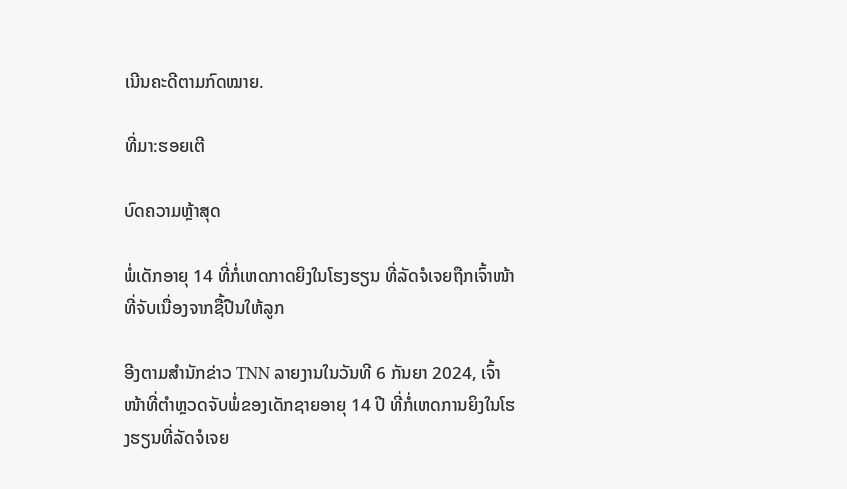ເນີນຄະດີຕາມກົດໝາຍ.

ທີ່ມາ:ຮອຍເຕີ

ບົດຄວາມຫຼ້າສຸດ

ພໍ່ເດັກອາຍຸ 14 ທີ່ກໍ່ເຫດກາດຍິງໃນໂຮງຮຽນ ທີ່ລັດຈໍເຈຍຖືກເຈົ້າໜ້າທີ່ຈັບເນື່ອງຈາກຊື້ປືນໃຫ້ລູກ

ອີງຕາມສຳນັກຂ່າວ TNN ລາຍງານໃນວັນທີ 6 ກັນຍາ 2024, ເຈົ້າໜ້າທີ່ຕຳຫຼວດຈັບພໍ່ຂອງເດັກຊາຍອາຍຸ 14 ປີ ທີ່ກໍ່ເຫດການຍິງໃນໂຮງຮຽນທີ່ລັດຈໍເຈຍ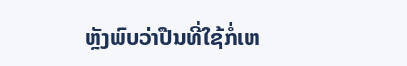ຫຼັງພົບວ່າປືນທີ່ໃຊ້ກໍ່ເຫ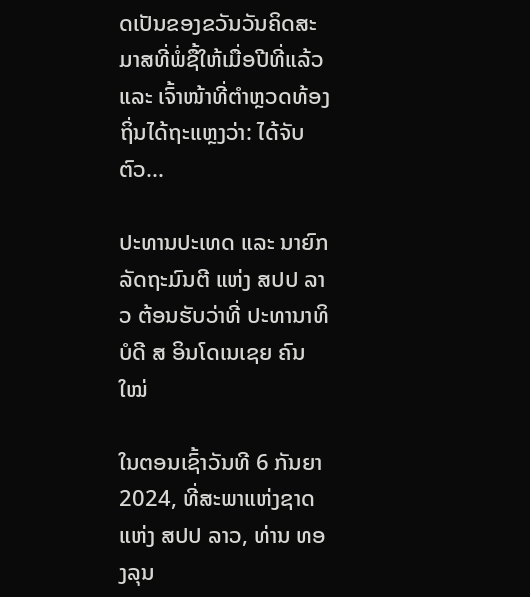ດເປັນຂອງຂວັນວັນຄິດສະມາສທີ່ພໍ່ຊື້ໃຫ້ເມື່ອປີທີ່ແລ້ວ ແລະ ເຈົ້າໜ້າທີ່ຕຳຫຼວດທ້ອງຖິ່ນໄດ້ຖະແຫຼງວ່າ: ໄດ້ຈັບຕົວ...

ປະທານປະເທດ ແລະ ນາຍົກລັດຖະມົນຕີ ແຫ່ງ ສປປ ລາວ ຕ້ອນຮັບວ່າທີ່ ປະທານາທິບໍດີ ສ ອິນໂດເນເຊຍ ຄົນໃໝ່

ໃນຕອນເຊົ້າວັນທີ 6 ກັນຍາ 2024, ທີ່ສະພາແຫ່ງຊາດ ແຫ່ງ ສປປ ລາວ, ທ່ານ ທອງລຸນ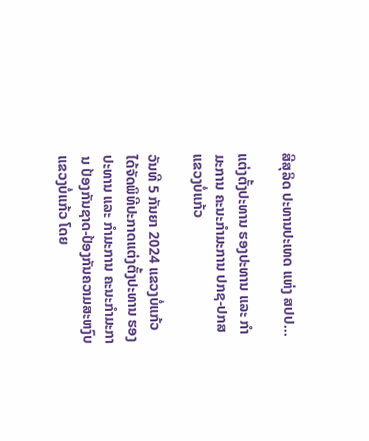ສີສຸລິດ ປະທານປະເທດ ແຫ່ງ ສປປ...

ແຕ່ງຕັ້ງປະທານ ຮອງປະທານ ແລະ ກຳມະການ ຄະນະກຳມະການ ປກຊ-ປກສ ແຂວງບໍ່ແກ້ວ

ວັນທີ 5 ກັນຍາ 2024 ແຂວງບໍ່ແກ້ວ ໄດ້ຈັດພິທີປະກາດແຕ່ງຕັ້ງປະທານ ຮອງປະທານ ແລະ ກຳມະການ ຄະນະກຳມະການ ປ້ອງກັນຊາດ-ປ້ອງກັນຄວາມສະຫງົບ ແຂວງບໍ່ແກ້ວ ໂດຍ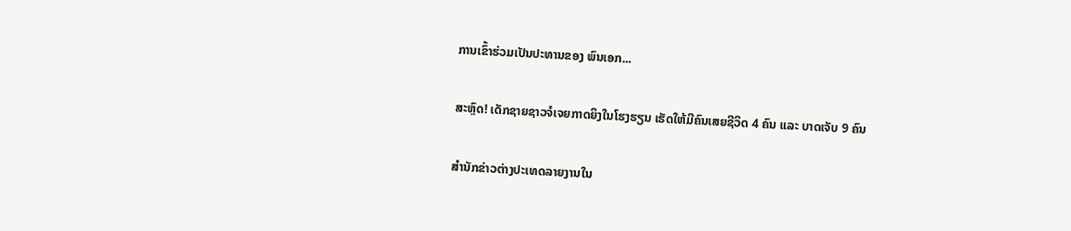ການເຂົ້າຮ່ວມເປັນປະທານຂອງ ພົນເອກ...

ສະຫຼົດ! ເດັກຊາຍຊາວຈໍເຈຍກາດຍິງໃນໂຮງຮຽນ ເຮັດໃຫ້ມີຄົນເສຍຊີວິດ 4 ຄົນ ແລະ ບາດເຈັບ 9 ຄົນ

ສຳນັກຂ່າວຕ່າງປະເທດລາຍງານໃນ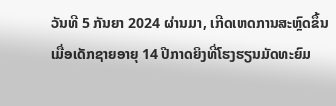ວັນທີ 5 ກັນຍາ 2024 ຜ່ານມາ, ເກີດເຫດການສະຫຼົດຂຶ້ນເມື່ອເດັກຊາຍອາຍຸ 14 ປີກາດຍິງທີ່ໂຮງຮຽນມັດທະຍົມ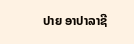ປາຍ ອາປາລາຊີ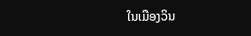ໃນເມືອງວິນ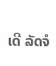ເດີ ລັດຈໍ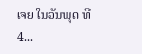ເຈຍ ໃນວັນພຸດ ທີ 4...